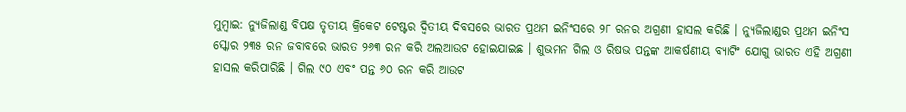ମୁମ୍ବାଇ: ନ୍ୟୁଜିଲାଣ୍ଡ ବିପକ୍ଷ ତୃତୀୟ କ୍ରିକେଟ ଟେଷ୍ଟର ଦ୍ୱିତୀୟ ଦିବସରେ ଭାରତ ପ୍ରଥମ ଇନିଂସରେ ୨୮ ରନର ଅଗ୍ରଣୀ ହାସଲ କରିଛି । ନ୍ୟୁଜିଲାଣ୍ଡର ପ୍ରଥମ ଇନିଂସ ସ୍କୋର ୨୩୫ ରନ ଜବାବରେ ଭାରତ ୨୬୩ ରନ କରି ଅଲଆଉଟ ହୋଇଯାଇଛ । ଶୁଭମନ ଗିଲ ଓ ରିଷଭ ପନ୍ତଙ୍କ ଆକର୍ଷଣୀୟ ବ୍ୟାଟିଂ ଯୋଗୁ ଭାରତ ଏହି ଅଗ୍ରଣୀ ହାସଲ କରିପାରିଛି । ଗିଲ ୯୦ ଏବଂ ପନ୍ତ ୬୦ ରନ କରି ଆଉଟ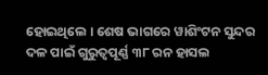ହୋଇଥିଲେ । ଶେଷ ଭାଗରେ ୱାଶିଂଟନ ସୁନ୍ଦର ଦଳ ପାଇଁ ଗୁରୁତ୍ୱପୂର୍ଣ୍ଣ ୩୮ ରନ ହାସଲ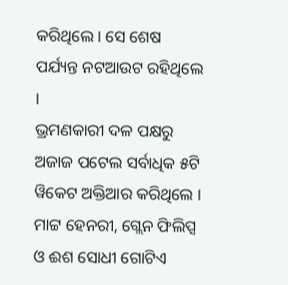କରିଥିଲେ । ସେ ଶେଷ ପର୍ଯ୍ୟନ୍ତ ନଟଆଉଟ ରହିଥିଲେ ।
ଭ୍ରମଣକାରୀ ଦଳ ପକ୍ଷରୁ ଅଜାଜ ପଟେଲ ସର୍ବାଧିକ ୫ଟି ୱିକେଟ ଅକ୍ତିଆର କରିଥିଲେ । ମାଟ୍ଟ ହେନରୀ, ଗ୍ଲେନ ଫିଲିପ୍ସ ଓ ଈଶ ସୋଧୀ ଗୋଟିଏ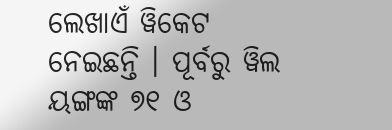ଲେଖାଏଁ ୱିକେଟ ନେଇଛନ୍ତି । ପୂର୍ବରୁ ୱିଲ ୟଙ୍ଗଙ୍କ ୭୧ ଓ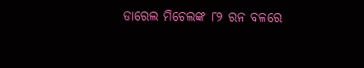ଡାରେଲ ମିଚେଲଙ୍କ ୮୨ ରନ ବଳରେ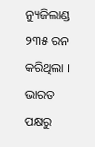ନ୍ୟୁଜିଲାଣ୍ଡ ୨୩୫ ରନ କରିଥିଲା । ଭାରତ ପକ୍ଷରୁ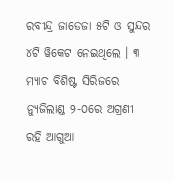ରବୀନ୍ଦ୍ର ଜାଡେଜା ୫ଟି ଓ ସୁନ୍ଦର ୪ଟି ୱିକେଟ ନେଇଥିଲେ । ୩ ମ୍ୟାଚ ବିଶିଷ୍ଟ ସିରିଜରେ ନ୍ୟୁଜିଲାଣ୍ଡ ୨-୦ରେ ଅଗ୍ରଣୀ ରହି ଆଗୁଆ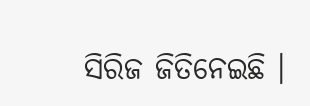ସିରିଜ ଜିତିନେଇଛି ।